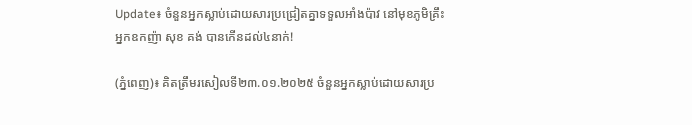Update៖ ចំនួនអ្នកស្លាប់ដោយសារប្រជ្រៀតគ្នាទទួលអាំងប៉ាវ នៅមុខភូមិគ្រឹះអ្នកឧកញ៉ា សុខ គង់ បានកើនដល់៤នាក់!

(ភ្នំពេញ)៖ គិតត្រឹមរសៀលទី២៣.០១.២០២៥ ចំនួនអ្នកស្លាប់ដោយសារប្រ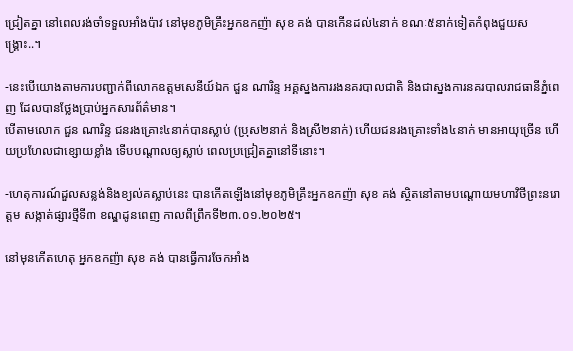ជ្រៀតគ្នា នៅពេលរង់ចាំទទួលអាំងប៉ាវ នៅមុខភូមិគ្រឹះអ្នកឧកញ៉ា សុខ គង់ បានកើនដល់៤នាក់ ខណៈ៥នាក់ទៀតកំពុងជួយសង្គ្រោះ..។

-នេះបើយោងតាមការបញ្ជាក់ពីលោកឧត្តមសេនីយ៍ឯក ជួន ណារិន្ទ អគ្គស្នងការរងនគរបាលជាតិ និងជាស្នងការនគរបាលរាជធានីភ្នំពេញ ដែលបានថ្លែងប្រាប់អ្នកសារព័ត៌មាន។
បើតាមលោក ជួន ណារិន្ទ ជនរងគ្រោះ៤នាក់បានស្លាប់ (ប្រុស២នាក់ និងស្រី២នាក់) ហើយជនរងគ្រោះទាំង៤នាក់ មានអាយុច្រើន ហើយប្រហែលជាខ្សោយខ្លាំង ទើបបណ្តាលឲ្យស្លាប់ ពេលប្រជ្រៀតគ្នានៅទីនោះ។

-ហេតុការណ៍ដួលសន្លង់និងខ្យល់គស្លាប់នេះ បានកើតឡើងនៅមុខភូមិគ្រឹះអ្នកឧកញ៉ា សុខ គង់ ស្ថិតនៅតាមបណ្ដោយមហាវិថីព្រះនរោត្តម សង្កាត់ផ្សារថ្មីទី៣ ខណ្ឌដូនពេញ កាលពីព្រឹកទី២៣.០១.២០២៥។

នៅមុនកើតហេតុ អ្នកឧកញ៉ា សុខ គង់ បានធ្វើការចែកអាំង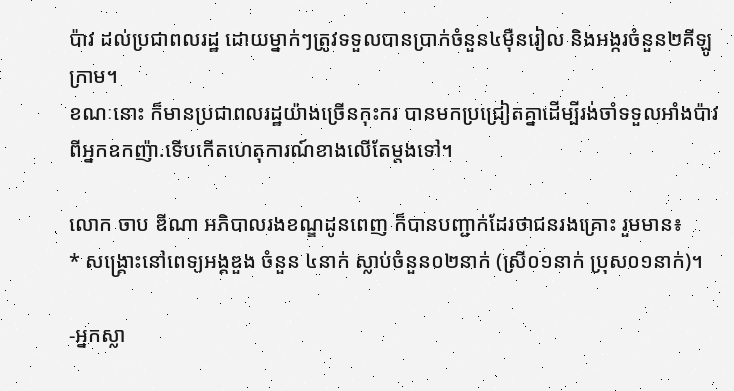ប៉ាវ ដល់ប្រជាពលរដ្ឋ ដោយម្នាក់ៗត្រូវទទួលបានប្រាក់ចំនួន៤ម៉ឺនរៀល និងអង្ករចំនួន២គីឡូក្រាម។
ខណៈនោះ ក៏មានប្រជាពលរដ្ឋយ៉ាងច្រើនកុះករ បានមកប្រជ្រៀតគ្នាដើម្បីរង់ចាំទទួលអាំងប៉ាវ ពីអ្នកឧកញ៉ា.ទើបកើតហេតុការណ៍ខាងលើតែម្ដងទៅ។

លោក ចាប ឌីណា អភិបាលរងខណ្ឌដូនពេញ ក៏បានបញ្ជាក់ដែរថាជនរងគ្រោះ រួមមាន៖
* សង្គ្រោះនៅពេទ្យអង្គឌួង ចំនួន ៤នាក់ ស្លាប់ចំនួន០២នាក់ (ស្រី០១នាក់ ប្រុស០១នាក់)។

-អ្នកស្លា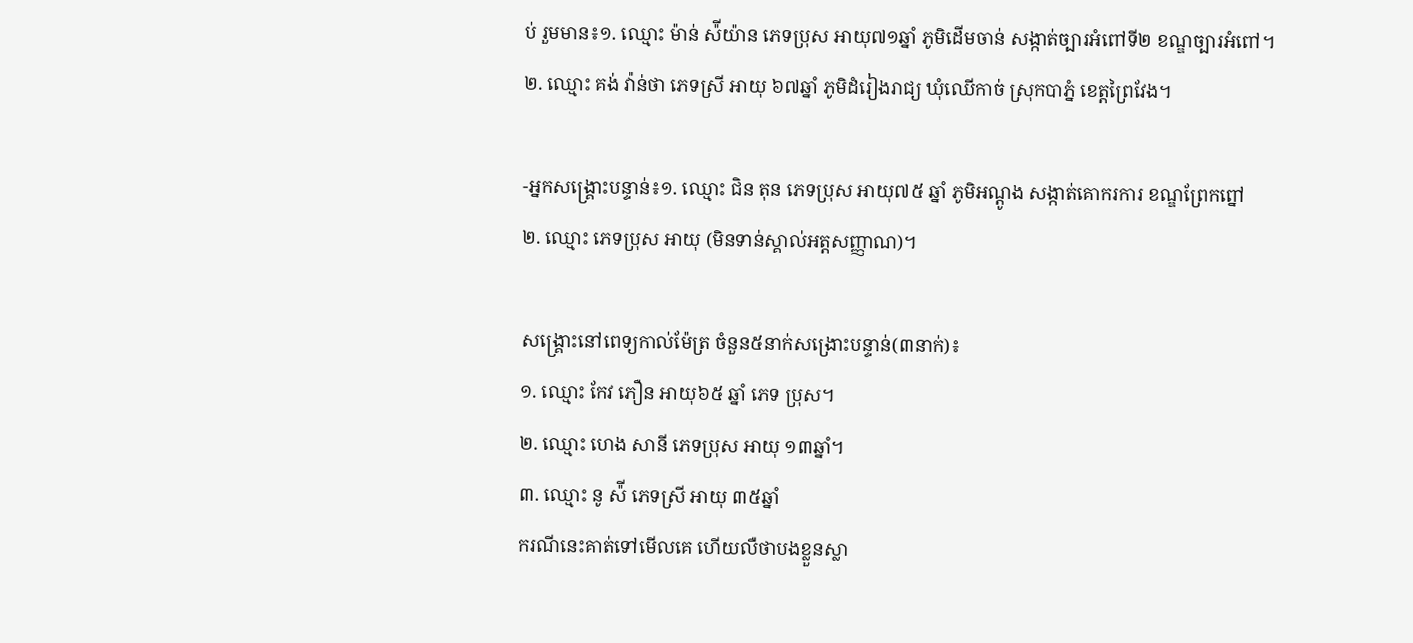ប់ រួមមាន៖១. ឈ្មោះ ម៉ាន់ ស៉ីយ៉ាន ភេទប្រុស អាយុ៧១ឆ្នាំ ភូមិដើមចាន់ សង្កាត់ច្បារអំពៅទី២ ខណ្ឌច្បារអំពៅ។
២. ឈ្មោះ គង់ វ៉ាន់ថា ភេទស្រី អាយុ ៦៧ឆ្នាំ ភូមិដំរៀងរាជ្យ ឃុំឈើកាច់ ស្រុកបាភ្នំ ខេត្តព្រៃវែង។

-អ្នកសង្គ្រោះបន្ទាន់៖១. ឈ្មោះ ជិន តុន ភេទប្រុស អាយុ៧៥ ឆ្នាំ ភូមិអណ្តូង សង្កាត់គោករការ ខណ្ឌព្រែកព្នៅ
២. ឈ្មោះ ភេទប្រុស អាយុ (មិនទាន់ស្គាល់អត្តសញ្ញាណ)។

សង្គ្រោះនៅពេទ្យកាល់ម៉ែត្រ ចំនួន៥នាក់សង្រោះបន្ទាន់(៣នាក់)៖
១. ឈ្មោះ កែវ ភឿន អាយុ៦៥ ឆ្នាំ ភេទ ប្រុស។
២. ឈ្មោះ ហេង សានី ភេទប្រុស អាយុ ១៣ឆ្នាំ។
៣. ឈ្មោះ នូ ស៉ី ភេទស្រី អាយុ ៣៥ឆ្នាំ
ករណីនេះគាត់ទៅមើលគេ ហើយលឺថាបងខ្លួនស្លា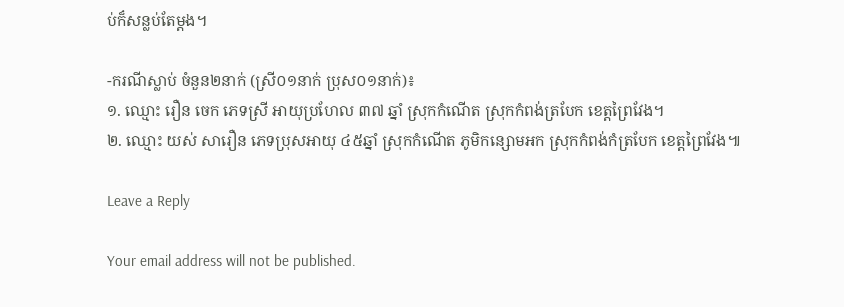ប់ក៏សន្លប់តែម្តង។

-ករណីស្លាប់ ចំនួន២នាក់ (ស្រី០១នាក់ ប្រុស០១នាក់)៖
១. ឈ្មោះ រឿន ចេក ភេទស្រី អាយុប្រហែល ៣៧ ឆ្នាំ ស្រុកកំណើត ស្រុកកំពង់ត្របែក ខេត្តព្រៃវែង។
២. ឈ្មោះ យស់ សារឿន ភេទប្រុសអាយុ ៤៥ឆ្នាំ ស្រុកកំណើត ភូមិកន្សោមអក ស្រុកកំពង់កំត្របែក ខេត្តព្រៃវែង៕

Leave a Reply

Your email address will not be published.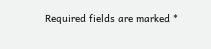Required fields are marked *